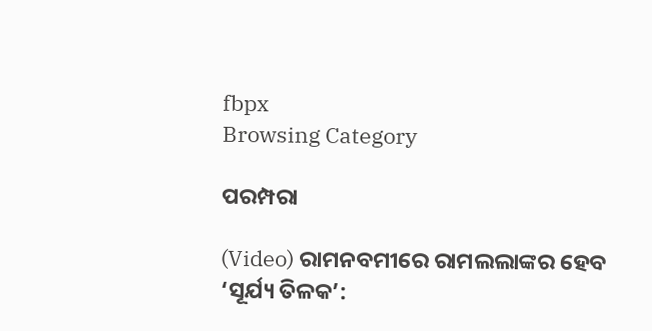fbpx
Browsing Category

ପରମ୍ପରା

(Video) ରାମନବମୀରେ ରାମଲଲାଙ୍କର ହେବ ‘ସୂର୍ଯ୍ୟ ତିଳକ’: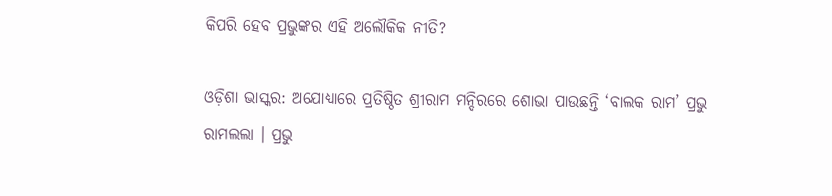କିପରି ହେବ ପ୍ରଭୁଙ୍କର ଏହି ଅଲୌକିକ ନୀତି?

ଓଡ଼ିଶା ଭାସ୍କର: ଅଯୋଧ୍ୟାରେ ପ୍ରତିଷ୍ଠିତ ଶ୍ରୀରାମ ମନ୍ଦିରରେ ଶୋଭା ପାଉଛନ୍ତି ‘ବାଲକ ରାମ’ ପ୍ରଭୁ ରାମଲଲା । ପ୍ରଭୁ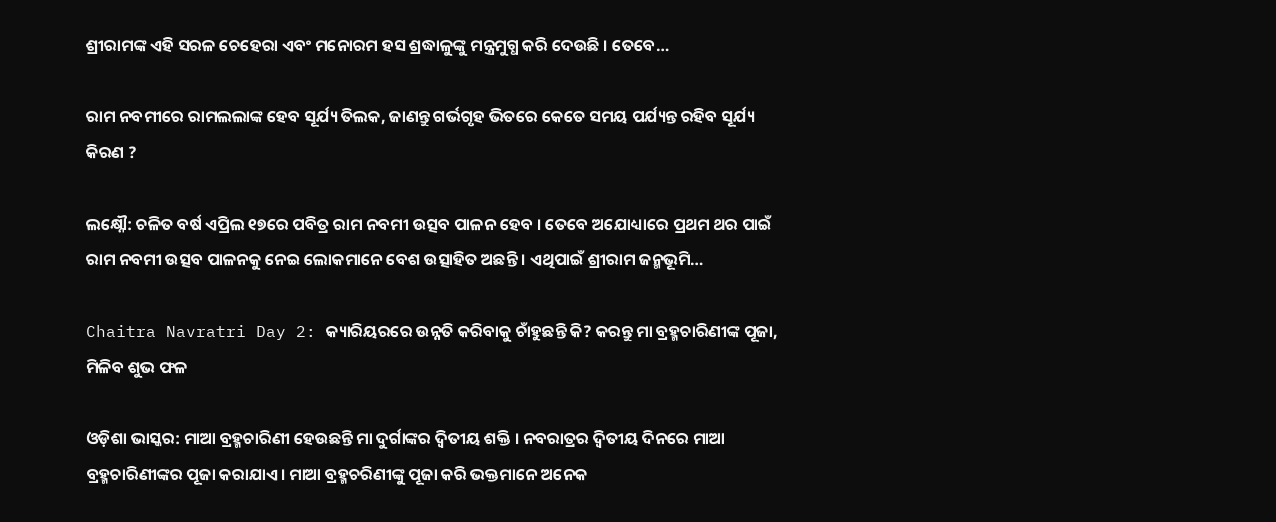ଶ୍ରୀରାମଙ୍କ ଏହି ସରଳ ଚେହେରା ଏବଂ ମନୋରମ ହସ ଶ୍ରଦ୍ଧାଳୁଙ୍କୁ ମନ୍ତ୍ରମୁଗ୍ଧ କରି ଦେଉଛି । ତେବେ…

ରାମ ନବମୀରେ ରାମଲଲାଙ୍କ ହେବ ସୂର୍ଯ୍ୟ ତିଲକ, ଜାଣନ୍ତୁ ଗର୍ଭଗୃହ ଭିତରେ କେତେ ସମୟ ପର୍ଯ୍ୟନ୍ତ ରହିବ ସୂର୍ଯ୍ୟ କିରଣ ?

ଲକ୍ଷ୍ନୌ: ଚଳିତ ବର୍ଷ ଏପ୍ରିଲ ୧୭ରେ ପବିତ୍ର ରାମ ନବମୀ ଉତ୍ସବ ପାଳନ ହେବ । ତେବେ ଅଯୋଧ୍ୟାରେ ପ୍ରଥମ ଥର ପାଇଁ ରାମ ନବମୀ ଉତ୍ସବ ପାଳନକୁ ନେଇ ଲୋକମାନେ ବେଶ ଉତ୍ସାହିତ ଅଛନ୍ତି । ଏଥିପାଇଁ ଶ୍ରୀରାମ ଜନ୍ମଭୂମି…

Chaitra Navratri Day 2: କ୍ୟାରିୟରରେ ଉନ୍ନତି କରିବାକୁ ଚାଁହୁଛନ୍ତି କି? କରନ୍ତୁ ମା ବ୍ରହ୍ମଚାରିଣୀଙ୍କ ପୂଜା, ମିଳିବ ଶୁଭ ଫଳ

ଓଡ଼ିଶା ଭାସ୍କର: ମାଆ ବ୍ରହ୍ମଚାରିଣୀ ହେଉଛନ୍ତି ମା ଦୁର୍ଗାଙ୍କର ଦ୍ୱିତୀୟ ଶକ୍ତି । ନବରାତ୍ରର ଦ୍ୱିତୀୟ ଦିନରେ ମାଆ ବ୍ରହ୍ମଚାରିଣୀଙ୍କର ପୂଜା କରାଯାଏ। ମାଆ ବ୍ରହ୍ମଚରିଣୀଙ୍କୁ ପୂଜା କରି ଭକ୍ତମାନେ ଅନେକ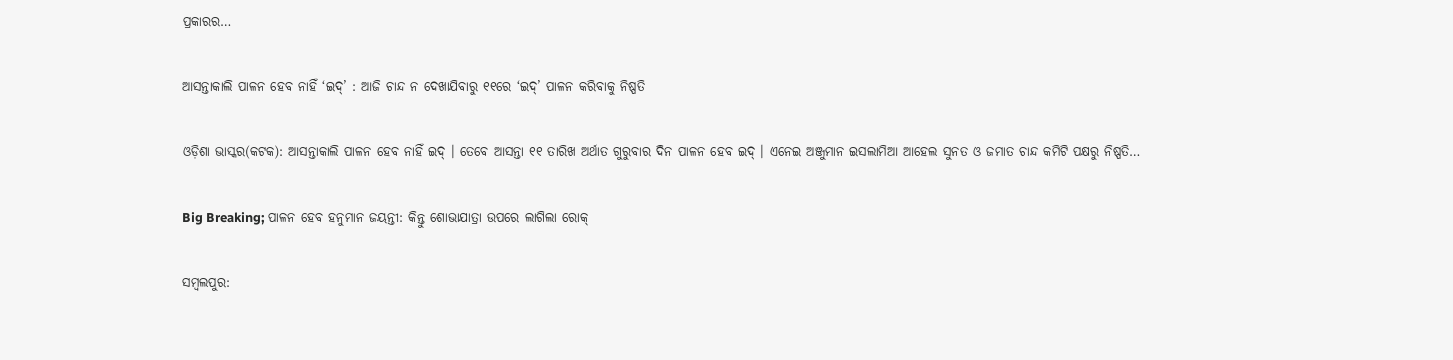ପ୍ରକାରର…

ଆସନ୍ତାକାଲି ପାଳନ ହେବ ନାହିଁ ‘ଇଦ୍’ : ଆଜି ଚାନ୍ଦ ନ ଦେଖାଯିବାରୁ ୧୧ରେ ‘ଇଦ୍’ ପାଳନ କରିବାକୁ ନିଷ୍ପତି

ଓଡ଼ିଶା ଭାସ୍କର(କଟକ): ଆସନ୍ତାକାଲି ପାଳନ ହେବ ନାହିଁ ଇଦ୍ । ତେବେ ଆସନ୍ତା ୧୧ ତାରିଖ ଅର୍ଥାତ ଗୁରୁବାର ଦିନ ପାଳନ ହେବ ଇଦ୍ । ଏନେଇ ଅଞ୍ଜୁମାନ ଇସଲାମିଆ ଆହେଲ ସୁନତ ଓ ଜମାତ ଚାନ୍ଦ କମିଟି ପକ୍ଷରୁ ନିଷ୍ପତି…

Big Breaking; ପାଳନ ହେବ ହନୁମାନ ଜୟନ୍ତୀ: କିନ୍ତୁ ଶୋଭାଯାତ୍ରା ଉପରେ ଲାଗିଲା ରୋକ୍

ସମ୍ବଲପୁର: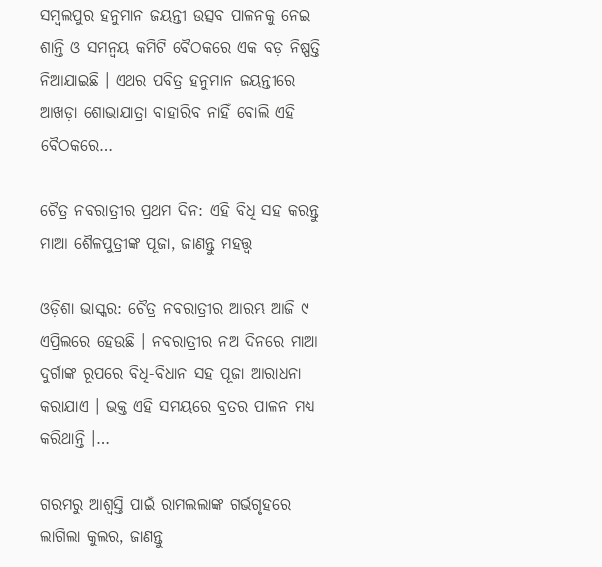ସମ୍ବଲପୁର ହନୁମାନ ଜୟନ୍ତୀ ଉତ୍ସବ ପାଳନକୁ ନେଇ ଶାନ୍ତି ଓ ସମନ୍ୱୟ କମିଟି ବୈଠକରେ ଏକ ବଡ଼ ନିଷ୍ପତ୍ତି ନିଆଯାଇଛି । ଏଥର ପବିତ୍ର ହନୁମାନ ଜୟନ୍ତୀରେ ଆଖଡ଼ା ଶୋଭାଯାତ୍ରା ବାହାରିବ ନାହିଁ ବୋଲି ଏହି ବୈଠକରେ…

ଚୈତ୍ର ନବରାତ୍ରୀର ପ୍ରଥମ ଦିନ: ଏହି ବିଧି ସହ କରନ୍ତୁ ମାଆ ଶୈଳପୁତ୍ରୀଙ୍କ ପୂଜା, ଜାଣନ୍ତୁ ମହତ୍ତ୍ୱ

ଓଡ଼ିଶା ଭାସ୍କର: ଚୈତ୍ର ନବରାତ୍ରୀର ଆରମ୍ଭ ଆଜି ୯ ଏପ୍ରିଲରେ ହେଉଛି । ନବରାତ୍ରୀର ନଅ ଦିନରେ ମାଆ ଦୁର୍ଗାଙ୍କ ରୂପରେ ବିଧି-ବିଧାନ ସହ ପୂଜା ଆରାଧନା କରାଯାଏ । ଭକ୍ତ ଏହି ସମୟରେ ବ୍ରତର ପାଳନ ମଧ୍ୟ କରିଥାନ୍ତି ।…

ଗରମରୁ ଆଶ୍ୱସ୍ତି ପାଇଁ ରାମଲଲାଙ୍କ ଗର୍ଭଗୃହରେ ଲାଗିଲା କୁଲର, ଜାଣନ୍ତୁ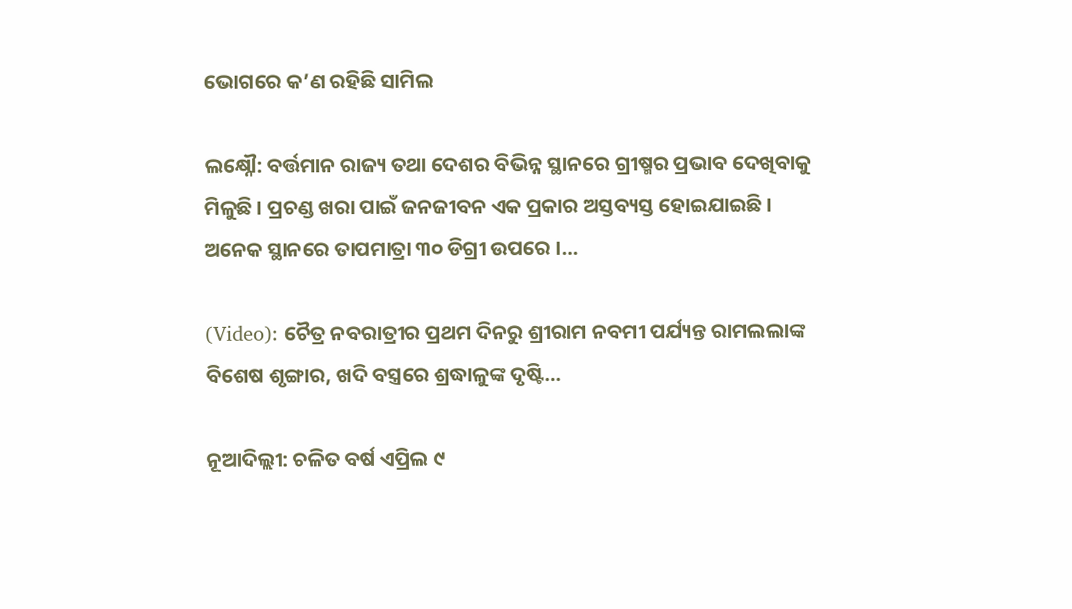ଭୋଗରେ କ’ଣ ରହିଛି ସାମିଲ

ଲକ୍ଷ୍ନୌ: ବର୍ତ୍ତମାନ ରାଜ୍ୟ ତଥା ଦେଶର ବିଭିନ୍ନ ସ୍ଥାନରେ ଗ୍ରୀଷ୍ମର ପ୍ରଭାବ ଦେଖିବାକୁ ମିଳୁଛି । ପ୍ରଚଣ୍ଡ ଖରା ପାଇଁ ଜନଜୀବନ ଏକ ପ୍ରକାର ଅସ୍ତବ୍ୟସ୍ତ ହୋଇଯାଇଛି । ଅନେକ ସ୍ଥାନରେ ତାପମାତ୍ରା ୩୦ ଡିଗ୍ରୀ ଉପରେ ।…

(Video): ଚୈତ୍ର ନବରାତ୍ରୀର ପ୍ରଥମ ଦିନରୁ ଶ୍ରୀରାମ ନବମୀ ପର୍ଯ୍ୟନ୍ତ ରାମଲଲାଙ୍କ ବିଶେଷ ଶୃଙ୍ଗାର, ଖଦି ବସ୍ତ୍ରରେ ଶ୍ରଦ୍ଧାଳୁଙ୍କ ଦୃଷ୍ଟି…

ନୂଆଦିଲ୍ଲୀ: ଚଳିତ ବର୍ଷ ଏପ୍ରିଲ ୯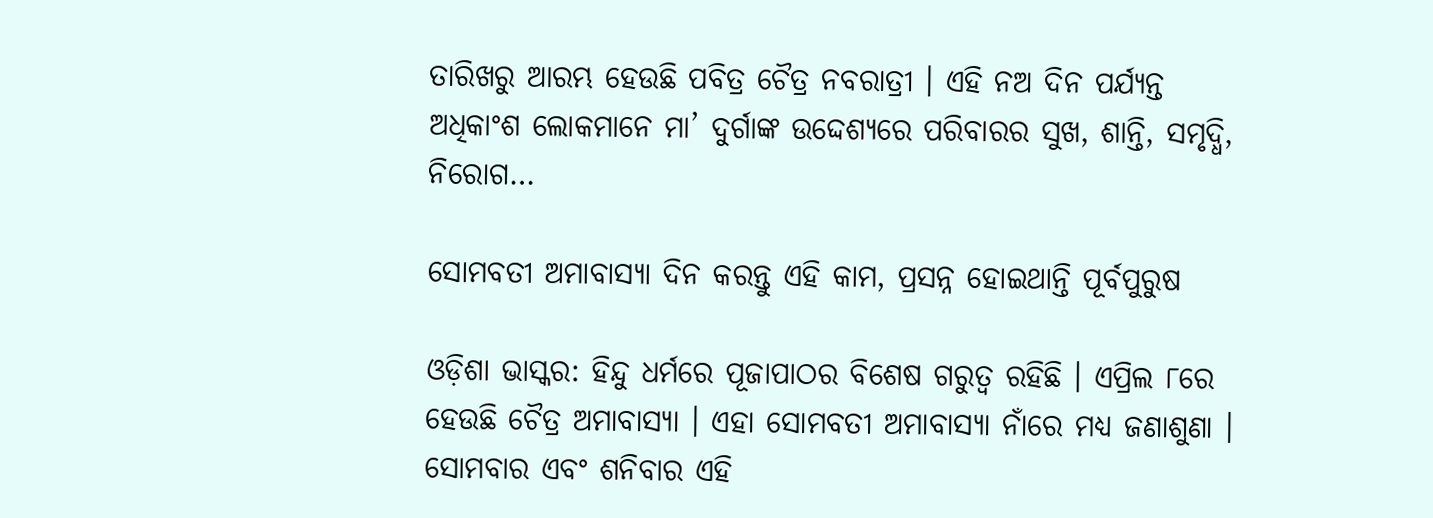ତାରିଖରୁ ଆରମ୍ଭ ହେଉଛି ପବିତ୍ର ଚୈତ୍ର ନବରାତ୍ରୀ । ଏହି ନଅ ଦିନ ପର୍ଯ୍ୟନ୍ତ ଅଧିକାଂଶ ଲୋକମାନେ ମା’ ଦୁର୍ଗାଙ୍କ ଉଦ୍ଦେଶ୍ୟରେ ପରିବାରର ସୁଖ, ଶାନ୍ତି, ସମୃଦ୍ଧି, ନିରୋଗ…

ସୋମବତୀ ଅମାବାସ୍ୟା ଦିନ କରନ୍ତୁ ଏହି କାମ, ପ୍ରସନ୍ନ ହୋଇଥାନ୍ତି ପୂର୍ବପୁରୁଷ

ଓଡ଼ିଶା ଭାସ୍କର: ହିନ୍ଦୁ ଧର୍ମରେ ପୂଜାପାଠର ବିଶେଷ ଗରୁତ୍ୱ ରହିଛି । ଏପ୍ରିଲ ୮ରେ ହେଉଛି ଚୈତ୍ର ଅମାବାସ୍ୟା । ଏହା ସୋମବତୀ ଅମାବାସ୍ୟା ନାଁରେ ମଧ୍ୟ ଜଣାଶୁଣା । ସୋମବାର ଏବଂ ଶନିବାର ଏହି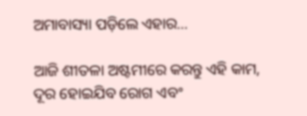ଅମାବାସ୍ୟା ପଡ଼ିଲେ ଏହାର…

ଆଜି ଶୀତଳା ଅଷ୍ଟମୀରେ କରନ୍ତୁ ଏହି କାମ, ଦୂର ହୋଇଯିବ ରୋଗ ଏବଂ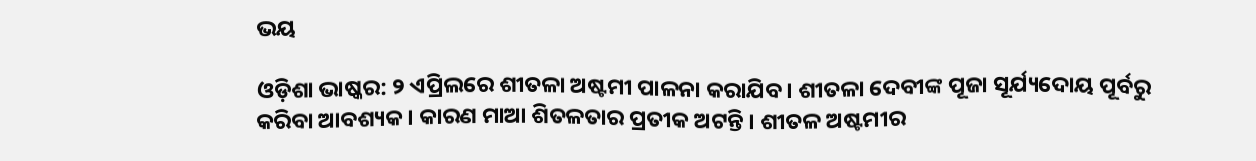ଭୟ

ଓଡ଼ିଶା ଭାଷ୍କର: ୨ ଏପ୍ରିଲରେ ଶୀତଳା ଅଷ୍ଟମୀ ପାଳନା କରାଯିବ । ଶୀତଳା ଦେବୀଙ୍କ ପୂଜା ସୂର୍ଯ୍ୟଦୋୟ ପୂର୍ବରୁ କରିବା ଆବଶ୍ୟକ । କାରଣ ମାଆ ଶିତଳତାର ପ୍ରତୀକ ଅଟନ୍ତି । ଶୀତଳ ଅଷ୍ଟମୀର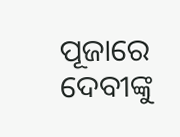ପୂଜାରେ ଦେବୀଙ୍କୁ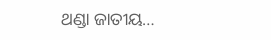ଥଣ୍ଡା ଜାତୀୟ…